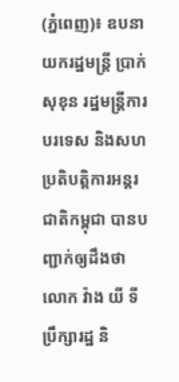(ភ្នំពេញ)៖ ឧបនាយករដ្ឋមន្រ្តី ប្រាក់ សុខុន រដ្ឋមន្រ្តីការបរទេស និងសហប្រតិបត្តិការអន្តរជាតិកម្ពុជា បានបញ្ជាក់ឲ្យដឹងថា លោក វ៉ាង យី ទីប្រឹក្សារដ្ឋ និ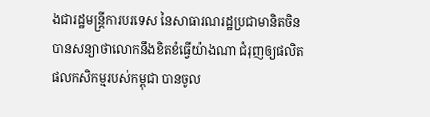ងជារដ្ឋមន្ត្រីការបរទេស នៃសាធារណរដ្ឋប្រជាមានិតចិន បានសន្យាថាលោកនឹងខិតខំធ្វើយ៉ាងណា ជំរុញឲ្យផលិតផលកសិកម្មរបស់កម្ពុជា បានចូល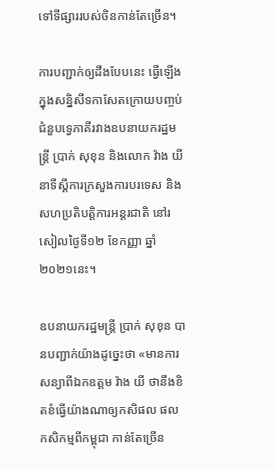ទៅទីផ្សាររបស់ចិនកាន់តែច្រើន។

ការបញ្ជាក់ឲ្យដឹងបែបនេះ ធ្វើឡើងក្នុងសន្និសីទកាសែតក្រោយបញ្ចប់ជំនួបទ្វេភាគីរវាងឧបនាយករដ្ឋមន្រ្តី ប្រាក់ សុខុន និងលោក វ៉ាង យី នាទីស្ដីការក្រសួងការបរទេស និងសហប្រតិបត្តិការអន្តរជាតិ នៅរសៀលថ្ងៃទី១២ ខែកញ្ញា ឆ្នាំ២០២១នេះ។

ឧបនាយករដ្ឋមន្រ្តី ប្រាក់ សុខុន បានបញ្ជាក់យ៉ាងដូច្នេះថា «មានការសន្យាពីឯកឧត្ដម វ៉ាង យី ថានឹងខិតខំធ្វើយ៉ាងណាឲ្យកសិផល ផលកសិកម្មពីកម្ពុជា កាន់តែច្រើន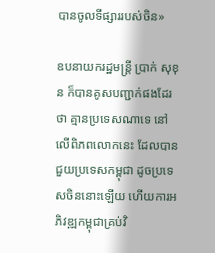បានចូលទីផ្សាររបស់ចិន»

ឧបនាយករដ្ឋមន្រ្តី ប្រាក់ សុខុន ក៏បានគូសបញ្ជាក់ផងដែរថា គ្មានប្រទេសណាទេ នៅលើពិភពលោកនេះ ដែលបានជួយប្រទេសកម្ពុជា ដូចប្រទេសចិននោះឡើយ ហើយការអភិវឌ្ឍកម្ពុជាគ្រប់វិ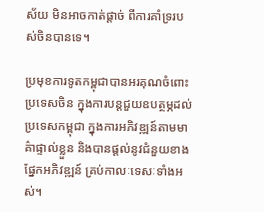ស័យ មិនអាចកាត់ផ្តាច់ ពីការគាំទ្ររបស់ចិនបានទេ។

ប្រមុខការទូតកម្ពុជាបានអរគុណចំពោះប្រទេសចិន ក្នុងការបន្ដជួយឧបត្ថម្ភដល់ប្រទេសកម្ពុជា ក្នុងការអភិវឌ្ឍន៍តាមមាគ៌ាផ្ទាល់ខ្លួន និងបានផ្ដល់នូវជំនួយខាងផ្នែកអភិវឌ្ឍន៍ គ្រប់កាលៈទេសៈទាំងអស់។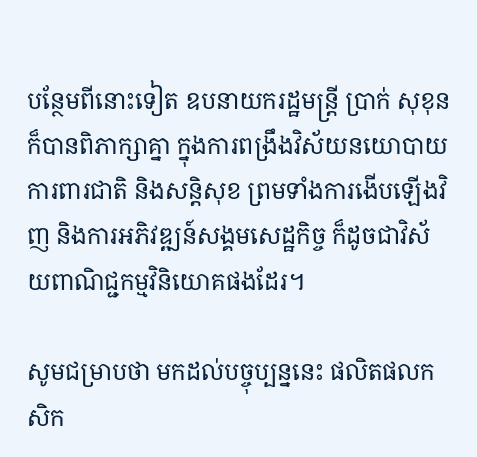បន្ថែមពីនោះទៀត ឧបនាយករដ្ឋមន្រ្តី ប្រាក់ សុខុន ក៏បានពិភាក្សាគ្នា ក្នុងការពង្រឹងវិស័យនយោបាយ ការពារជាតិ និងសន្ដិសុខ ព្រមទាំងការងើបឡើងវិញ និងការអភិវឌ្ឍន៍សង្គមសេដ្ឋកិច្ច ក៏ដូចជាវិស័យពាណិជ្ជកម្មវិនិយោគផងដែរ។

សូមជម្រាបថា មកដល់បច្ចុប្បន្ននេះ ផលិតផលកសិក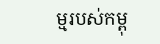ម្មរបស់កម្ពុ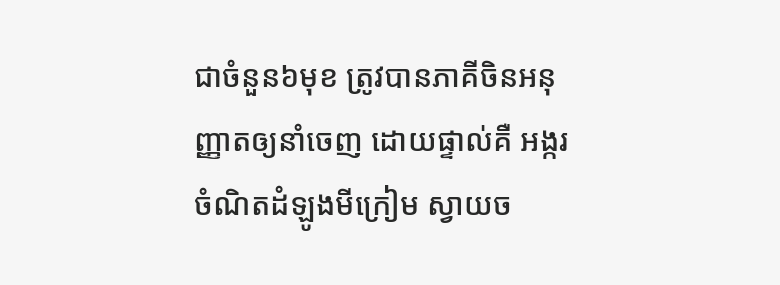ជាចំនួន៦មុខ ត្រូវបានភាគីចិនអនុញ្ញាតឲ្យនាំចេញ ដោយផ្ទាល់គឺ អង្ករ ចំណិតដំឡូងមីក្រៀម ស្វាយច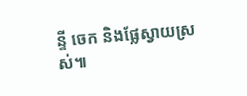ន្ទី ចេក និងផ្លែស្វាយស្រស់៕